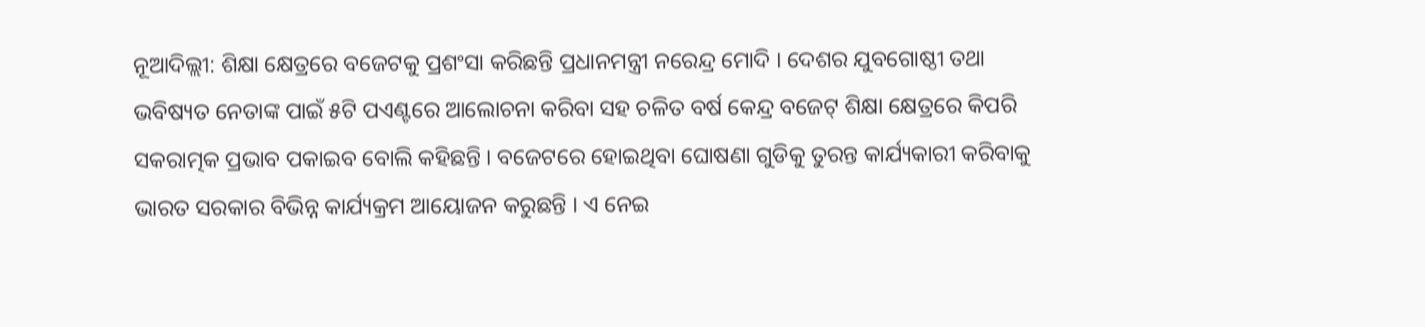ନୂଆଦିଲ୍ଲୀ: ଶିକ୍ଷା କ୍ଷେତ୍ରରେ ବଜେଟକୁ ପ୍ରଶଂସା କରିଛନ୍ତି ପ୍ରଧାନମନ୍ତ୍ରୀ ନରେନ୍ଦ୍ର ମୋଦି । ଦେଶର ଯୁବଗୋଷ୍ଠୀ ତଥା ଭବିଷ୍ୟତ ନେତାଙ୍କ ପାଇଁ ୫ଟି ପଏଣ୍ଟରେ ଆଲୋଚନା କରିବା ସହ ଚଳିତ ବର୍ଷ କେନ୍ଦ୍ର ବଜେଟ୍ ଶିକ୍ଷା କ୍ଷେତ୍ରରେ କିପରି ସକରାତ୍ମକ ପ୍ରଭାବ ପକାଇବ ବୋଲି କହିଛନ୍ତି । ବଜେଟରେ ହୋଇଥିବା ଘୋଷଣା ଗୁଡିକୁ ତୁରନ୍ତ କାର୍ଯ୍ୟକାରୀ କରିବାକୁ ଭାରତ ସରକାର ବିଭିନ୍ନ କାର୍ଯ୍ୟକ୍ରମ ଆୟୋଜନ କରୁଛନ୍ତି । ଏ ନେଇ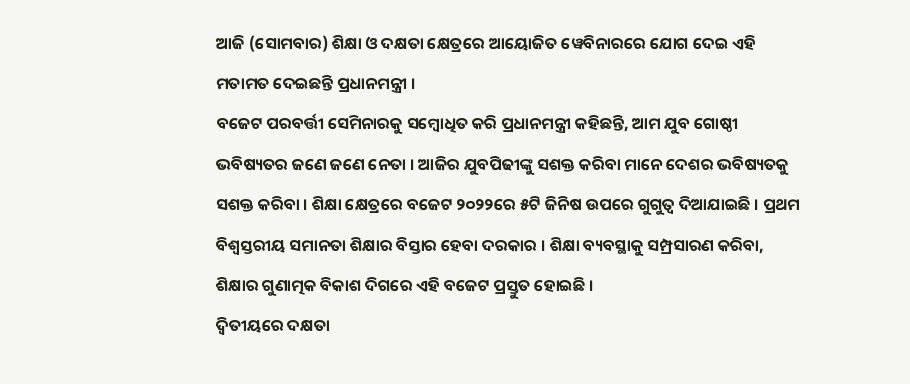ଆଜି (ସୋମବାର) ଶିକ୍ଷା ଓ ଦକ୍ଷତା କ୍ଷେତ୍ରରେ ଆୟୋଜିତ ୱେବିନାରରେ ଯୋଗ ଦେଇ ଏହି ମତାମତ ଦେଇଛନ୍ତି ପ୍ରଧାନମନ୍ତ୍ରୀ ।
ବଜେଟ ପରବର୍ତ୍ତୀ ସେମିନାରକୁ ସମ୍ବୋଧିତ କରି ପ୍ରଧାନମନ୍ତ୍ରୀ କହିଛନ୍ତି, ଆମ ଯୁବ ଗୋଷ୍ଠୀ ଭବିଷ୍ୟତର ଜଣେ ଜଣେ ନେତା । ଆଜିର ଯୁବପିଢୀଙ୍କୁ ସଶକ୍ତ କରିବା ମାନେ ଦେଶର ଭବିଷ୍ୟତକୁ ସଶକ୍ତ କରିବା । ଶିକ୍ଷା କ୍ଷେତ୍ରରେ ବଜେଟ ୨୦୨୨ରେ ୫ଟି ଜିନିଷ ଉପରେ ଗୁଗୁତ୍ବ ଦିଆଯାଇଛି । ପ୍ରଥମ ବିଶ୍ବସ୍ତରୀୟ ସମାନତା ଶିକ୍ଷାର ବିସ୍ତାର ହେବା ଦରକାର । ଶିକ୍ଷା ବ୍ୟବସ୍ଥାକୁ ସମ୍ପ୍ରସାରଣ କରିବା, ଶିକ୍ଷାର ଗୁଣାତ୍ମକ ବିକାଶ ଦିଗରେ ଏହି ବଜେଟ ପ୍ରସ୍ତୁତ ହୋଇଛି ।
ଦ୍ବିତୀୟରେ ଦକ୍ଷତା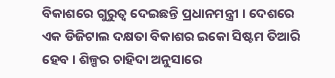ବିକାଶରେ ଗୁରୁତ୍ବ ଦେଇଛନ୍ତି ପ୍ରଧାନମନ୍ତ୍ରୀ । ଦେଶରେ ଏକ ଡିଜିଟାଲ ଦକ୍ଷତା ବିକାଶର ଇକୋ ସିଷ୍ଟମ ତିଆରି ହେବ । ଶିଳ୍ପର ଚାହିଦା ଅନୁସାରେ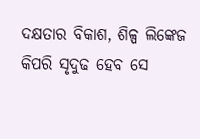ଦକ୍ଷତାର ବିକାଶ, ଶିଳ୍ପ ଲିଙ୍କେଜ କିପରି ସୃଦୁଢ ହେବ ସେ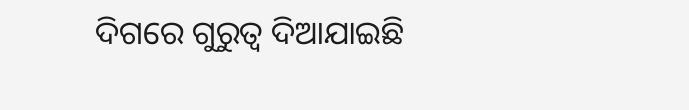ଦିଗରେ ଗୁରୁତ୍ବ ଦିଆଯାଇଛି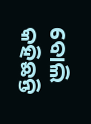ବୋଲି କହିଛନ୍ତି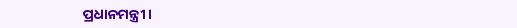ପ୍ରଧାନମନ୍ତ୍ରୀ ।